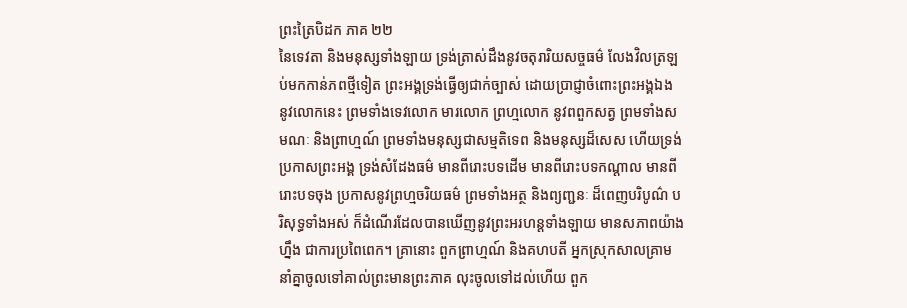ព្រះត្រៃបិដក ភាគ ២២
នៃទេវតា និងមនុស្សទាំងឡាយ ទ្រង់ត្រាស់ដឹងនូវចតុរារិយសច្ចធម៌ លែងវិលត្រឡប់មកកាន់ភពថ្មីទៀត ព្រះអង្គទ្រង់ធ្វើឲ្យជាក់ច្បាស់ ដោយប្រាជ្ញាចំពោះព្រះអង្គឯង នូវលោកនេះ ព្រមទាំងទេវលោក មារលោក ព្រហ្មលោក នូវពពួកសត្វ ព្រមទាំងសមណៈ និងព្រាហ្មណ៍ ព្រមទាំងមនុស្សជាសម្មតិទេព និងមនុស្សដ៏សេស ហើយទ្រង់ប្រកាសព្រះអង្គ ទ្រង់សំដែងធម៌ មានពីរោះបទដើម មានពីរោះបទកណ្តាល មានពីរោះបទចុង ប្រកាសនូវព្រហ្មចរិយធម៌ ព្រមទាំងអត្ថ និងព្យញ្ជនៈ ដ៏ពេញបរិបូណ៌ បរិសុទ្ធទាំងអស់ ក៏ដំណើរដែលបានឃើញនូវព្រះអរហន្តទាំងឡាយ មានសភាពយ៉ាងហ្នឹង ជាការប្រពៃពេក។ គ្រានោះ ពួកព្រាហ្មណ៍ និងគហបតី អ្នកស្រុកសាលគ្រាម នាំគ្នាចូលទៅគាល់ព្រះមានព្រះភាគ លុះចូលទៅដល់ហើយ ពួក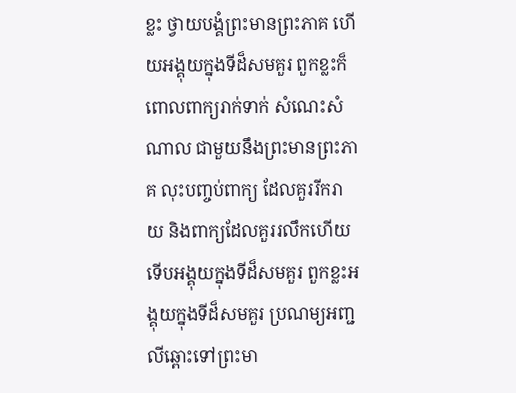ខ្លះ ថ្វាយបង្គំព្រះមានព្រះភាគ ហើយអង្គុយក្នុងទីដ៏សមគួរ ពួកខ្លះក៏ពោលពាក្យរាក់ទាក់ សំណេះសំណាល ជាមួយនឹងព្រះមានព្រះភាគ លុះបញ្ចប់ពាក្យ ដែលគួររីករាយ និងពាក្យដែលគួររលឹកហើយ ទើបអង្គុយក្នុងទីដ៏សមគួរ ពួកខ្លះអង្គុយក្នុងទីដ៏សមគួរ ប្រណម្យអញ្ជលីឆ្ពោះទៅព្រះមា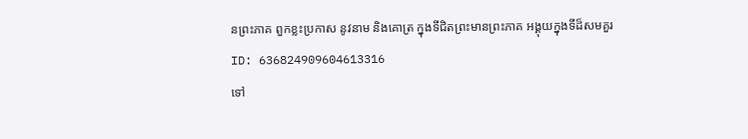នព្រះភាគ ពួកខ្លះប្រកាស នូវនាម និងគោត្រ ក្នុងទីជិតព្រះមានព្រះភាគ អង្គុយក្នុងទីដ៏សមគួរ
ID: 636824909604613316
ទៅ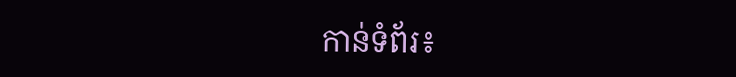កាន់ទំព័រ៖